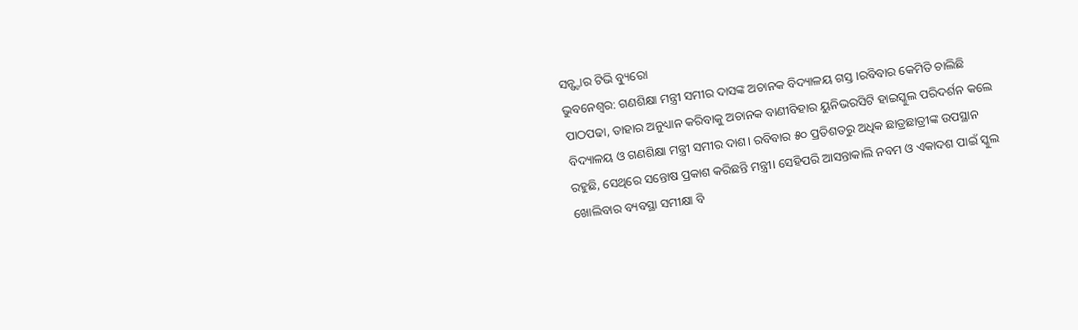ସନ୍ଷ୍ଟାର ଟିଭି ବ୍ୟୁରୋ
ଭୁବନେଶ୍ୱର: ଗଣଶିକ୍ଷା ମନ୍ତ୍ରୀ ସମୀର ଦାସଙ୍କ ଅଚାନକ ବିଦ୍ୟାଳୟ ଗସ୍ତ ।ରବିବାର କେମିତି ଚାଲିଛି ପାଠପଢା, ତାହାର ଅନୁଧ୍ୟାନ କରିବାକୁ ଅଚାନକ ବାଣୀବିହାର ୟୁନିଭରସିଟି ହାଇସ୍କୁଲ ପରିଦର୍ଶନ କଲେ ବିଦ୍ୟାଳୟ ଓ ଗଣଶିକ୍ଷା ମନ୍ତ୍ରୀ ସମୀର ଦାଶ। ରବିବାର ୫୦ ପ୍ରତିଶତରୁ ଅଧିକ ଛାତ୍ରଛାତ୍ରୀଙ୍କ ଉପସ୍ଥାନ ରହୁଛି, ସେଥିରେ ସନ୍ତୋଷ ପ୍ରକାଶ କରିଛନ୍ତି ମନ୍ତ୍ରୀ। ସେହିପରି ଆସନ୍ତାକାଲି ନବମ ଓ ଏକାଦଶ ପାଇଁ ସ୍କୁଲ ଖୋଲିବାର ବ୍ୟବସ୍ଥା ସମୀକ୍ଷା ବି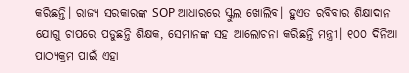କରିଛନ୍ତି। ରାଜ୍ୟ ସରକାରଙ୍କ SOP ଆଧାରରେ ସ୍କୁଲ ଖୋଲିବ। ହୁଏତ ରବିବାର ଶିକ୍ଷାଦାନ ଯୋଗୁ ଚାପରେ ପଡୁଛନ୍ତି ଶିକ୍ଷକ, ସେମାନଙ୍କ ସହ ଆଲୋଚନା କରିଛନ୍ତି ମନ୍ତ୍ରୀ। ୧୦୦ ଦିନିଆ ପାଠ୍ୟକ୍ରମ ପାଇଁ ଏହା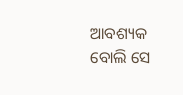ଆବଶ୍ୟକ ବୋଲି ସେ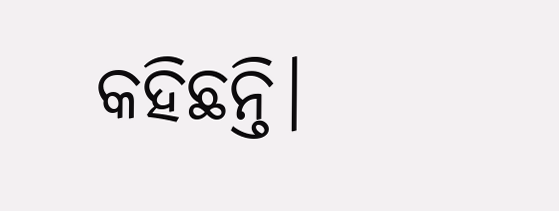କହିଛନ୍ତି।